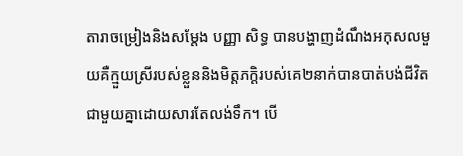តារាចម្រៀងនិងសម្តែង បញ្ញា សិទ្ធ បានបង្ហាញដំណឹងអកុសលមួយគឺក្មួយស្រីរបស់ខ្លួននិងមិត្តភក្តិរបស់គេ២នាក់បានបាត់បង់ជីវិតជាមួយគ្នាដោយសារតែលង់ទឹក។ បើ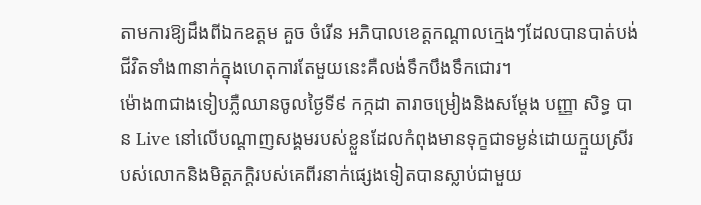តាមការឱ្យដឹងពីឯកឧត្តម គួច ចំរើន អភិបាលខេត្តកណ្តាលក្មេងៗដែលបានបាត់បង់ជីវិតទាំង៣នាក់ក្នុងហេតុការតែមួយនេះគឺលង់ទឹកបឹងទឹកជោរ។
ម៉ោង៣ជាងទៀបភ្លឺឈានចូលថ្ងៃទី៩ កក្កដា តារាចម្រៀងនិងសម្តែង បញ្ញា សិទ្ធ បាន Live នៅលើបណ្តាញសង្គមរបស់ខ្លួនដែលកំពុងមានទុក្ខជាទម្ងន់ដោយក្មួយស្រីរបស់លោកនិងមិត្តភក្តិរបស់គេពីរនាក់ផ្សេងទៀតបានស្លាប់ជាមួយ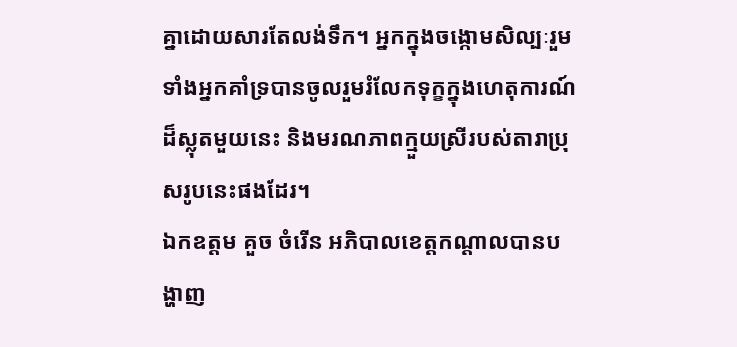គ្នាដោយសារតែលង់ទឹក។ អ្នកក្នុងចង្កោមសិល្បៈរួមទាំងអ្នកគាំទ្របានចូលរួមរំលែកទុក្ខក្នុងហេតុការណ៍ដ៏ស្លុតមួយនេះ និងមរណភាពក្មួយស្រីរបស់តារាប្រុសរូបនេះផងដែរ។
ឯកឧត្តម គួច ចំរើន អភិបាលខេត្តកណ្តាលបានបង្ហាញ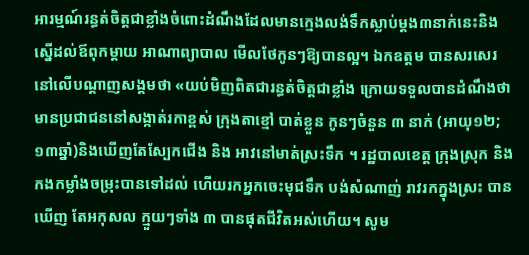អារម្មណ៍រន្ធត់ចិត្តជាខ្លាំងចំពោះដំណឹងដែលមានក្មេងលង់ទឹកស្លាប់ម្តង៣នាក់នេះនិងស្នើដល់ឪពុកម្ដាយ អាណាព្យាបាល មើលថែកូនៗឱ្យបានល្អ។ ឯកឧត្តម បានសរសេរនៅលើបណ្តាញសង្គមថា «យប់មិញពិតជារន្ធត់ចិត្តជាខ្លាំង ក្រោយទទួលបានដំណឹងថា មានប្រជាជននៅសង្កាត់រកាខ្ពស់ ក្រុងតាខ្មៅ បាត់ខ្លួន កូនៗចំនួន ៣ នាក់ (អាយុ១២;១៣ឆ្នាំ)និងឃើញតែស្បែកជើង និង អាវនៅមាត់ស្រះទឹក ។ រដ្ឋបាលខេត្ត ក្រុងស្រុក និង កងកម្លាំងចម្រុះបានទៅដល់ ហើយរកអ្នកចេះមុជទឹក បង់សំណាញ់ រាវរកក្នុងស្រះ បានឃើញ តែអកុសល ក្មួយៗទាំង ៣ បានផុតជីវិតអស់ហើយ។ សូម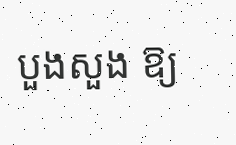បួងសួង ឱ្យ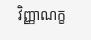វិញ្ញាណក្ខ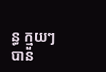ន្ធ ក្មួយៗបាន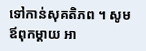ទៅកាន់សុគតិភព ។ សូមឪពុកម្ដាយ អា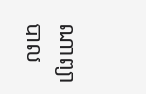ណាព្យាបាល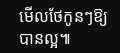មើលថែកូនៗឱ្យបានល្អ៕